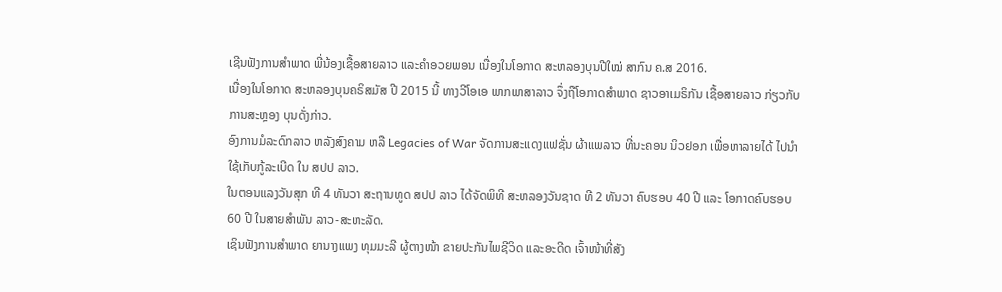ເຊີນຟັງການສຳພາດ ພີ່ນ້ອງເຊື້ອສາຍລາວ ແລະຄໍາອວຍພອນ ເນື່ອງໃນໂອກາດ ສະຫລອງບຸນປີໃໝ່ ສາກົນ ຄ.ສ 2016.
ເນື່ອງໃນໂອກາດ ສະຫລອງບຸນຄຣິສມັສ ປີ 2015 ນີ້ ທາງວີໂອເອ ພາກພາສາລາວ ຈຶ່ງຖືໂອກາດສຳພາດ ຊາວອາເມຣິກັນ ເຊື້ອສາຍລາວ ກ່ຽວກັບການສະຫຼອງ ບຸນດັ່ງກ່າວ.
ອົງການມໍລະດົກລາວ ຫລັງສົງຄາມ ຫລື Legacies of War ຈັດການສະແດງແຟຊັ່ນ ຜ້າແພລາວ ທີ່ນະຄອນ ນິວຢອກ ເພື່ອຫາລາຍໄດ້ ໄປນຳໃຊ້ເກັບກູ້ລະເບີດ ໃນ ສປປ ລາວ.
ໃນຕອນແລງວັນສຸກ ທີ 4 ທັນວາ ສະຖານທູດ ສປປ ລາວ ໄດ້ຈັດພິທີ ສະຫລອງວັນຊາດ ທີ 2 ທັນວາ ຄົບຮອບ 40 ປີ ແລະ ໂອກາດຄົບຮອບ 60 ປີ ໃນສາຍສຳພັນ ລາວ-ສະຫະລັດ.
ເຊິນຟັງການສຳພາດ ຍານາງແພງ ທຸມມະລີ ຜູ້ຕາງໜ້າ ຂາຍປະກັນໄພຊີວິດ ແລະອະດີດ ເຈົ້າໜ້າທີ່ສັງ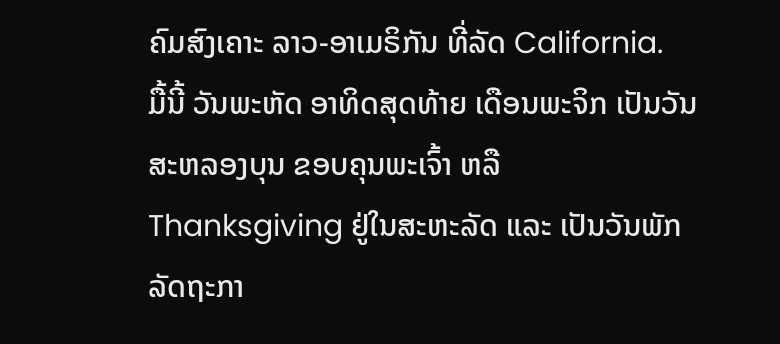ຄົມສົງເຄາະ ລາວ-ອາເມຣິກັນ ທີ່ລັດ California.
ມື້ນີ້ ວັນພະຫັດ ອາທິດສຸດທ້າຍ ເດືອນພະຈິກ ເປັນວັນສະຫລອງບຸນ ຂອບຄຸນພະເຈົ້າ ຫລື Thanksgiving ຢູ່ໃນສະຫະລັດ ແລະ ເປັນວັນພັກລັດຖະກາ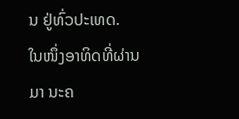ນ ຢູ່ທົ່ວປະເທດ.
ໃນໜຶ່ງອາທິດທີ່ຜ່ານມາ ນະຄ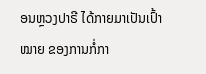ອນຫຼວງປາຣີ ໄດ້ກາຍມາເປັນເປົ້າໝາຍ ຂອງການກໍ່ກາ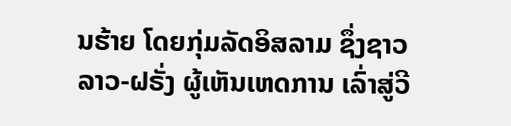ນຮ້າຍ ໂດຍກຸ່ມລັດອິສລາມ ຊຶ່ງຊາວລາວ-ຝຣັ່ງ ຜູ້ເຫັນເຫດການ ເລົ່າສູ່ວີ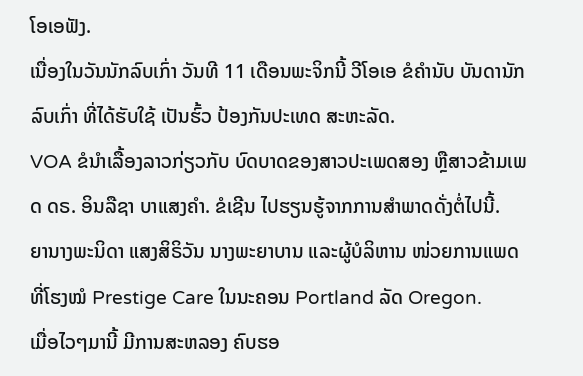ໂອເອຟັງ.
ເນື່ອງໃນວັນນັກລົບເກົ່າ ວັນທີ 11 ເດືອນພະຈິກນີ້ ວີໂອເອ ຂໍຄຳນັບ ບັນດານັກລົບເກົ່າ ທີ່ໄດ້ຮັບໃຊ້ ເປັນຮົ້ວ ປ້ອງກັນປະເທດ ສະຫະລັດ.
VOA ຂໍນຳເລື້ອງລາວກ່ຽວກັບ ບົດບາດຂອງສາວປະເພດສອງ ຫຼືສາວຂ້າມເພດ ດຣ. ອິນລືຊາ ບາແສງຄຳ. ຂໍເຊີນ ໄປຮຽນຮູ້ຈາກການສຳພາດດັ່ງຕໍ່ໄປນີ້.
ຍານາງພະນິດາ ແສງສິຣິວັນ ນາງພະຍາບານ ແລະຜູ້ບໍລິຫານ ໜ່ວຍການແພດ ທີ່ໂຮງໝໍ Prestige Care ໃນນະຄອນ Portland ລັດ Oregon.
ເມື່ອໄວໆມານີ້ ມີການສະຫລອງ ຄົບຮອ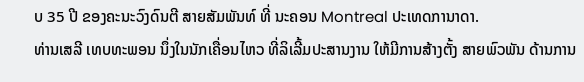ບ 35 ປີ ຂອງຄະນະວົງດົນຕີ ສາຍສັມພັນທ໌ ທີ່ ນະຄອນ Montreal ປະເທດການາດາ.
ທ່ານເສລີ ເທບທະພອນ ນຶ່ງໃນນັກເຄື່ອນໄຫວ ທີ່ລິເລີ້ມປະສານງານ ໃຫ້ມີການສ້າງຕັ້ງ ສາຍພົວພັນ ດ້ານການ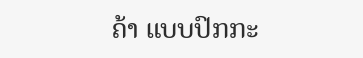ຄ້າ ແບບປົກກະ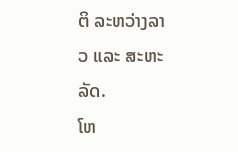ຕິ ລະຫວ່າງລາວ ແລະ ສະຫະລັດ.
ໂຫ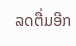ລດຕື່ມອີກ